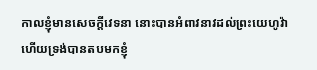កាលខ្ញុំមានសេចក្ដីវេទនា នោះបានអំពាវនាវដល់ព្រះយេហូវ៉ា ហើយទ្រង់បានតបមកខ្ញុំ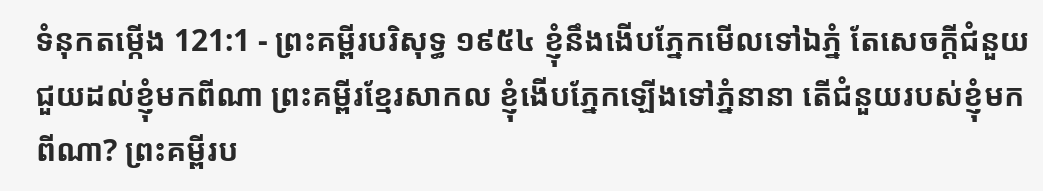ទំនុកតម្កើង 121:1 - ព្រះគម្ពីរបរិសុទ្ធ ១៩៥៤ ខ្ញុំនឹងងើបភ្នែកមើលទៅឯភ្នំ តែសេចក្ដីជំនួយជួយដល់ខ្ញុំមកពីណា ព្រះគម្ពីរខ្មែរសាកល ខ្ញុំងើបភ្នែកឡើងទៅភ្នំនានា តើជំនួយរបស់ខ្ញុំមកពីណា? ព្រះគម្ពីរប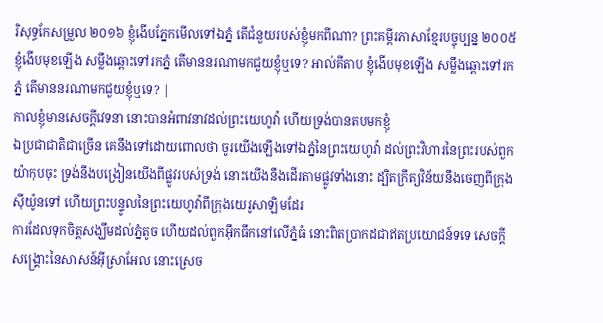រិសុទ្ធកែសម្រួល ២០១៦ ខ្ញុំងើបភ្នែកមើលទៅឯភ្នំ តើជំនួយរបស់ខ្ញុំមកពីណា? ព្រះគម្ពីរភាសាខ្មែរបច្ចុប្បន្ន ២០០៥ ខ្ញុំងើបមុខឡើង សម្លឹងឆ្ពោះទៅរកភ្នំ តើមាននរណាមកជួយខ្ញុំឬទេ? អាល់គីតាប ខ្ញុំងើបមុខឡើង សម្លឹងឆ្ពោះទៅរកភ្នំ តើមាននរណាមកជួយខ្ញុំឬទេ? |
កាលខ្ញុំមានសេចក្ដីវេទនា នោះបានអំពាវនាវដល់ព្រះយេហូវ៉ា ហើយទ្រង់បានតបមកខ្ញុំ
ឯប្រជាជាតិជាច្រើន គេនឹងទៅដោយពោលថា ចូរយើងឡើងទៅឯភ្នំនៃព្រះយេហូវ៉ា ដល់ព្រះវិហារនៃព្រះរបស់ពួកយ៉ាកុបចុះ ទ្រង់នឹងបង្រៀនយើងពីផ្លូវរបស់ទ្រង់ នោះយើងនឹងដើរតាមផ្លូវទាំងនោះ ដ្បិតក្រឹត្យវិន័យនឹងចេញពីក្រុងស៊ីយ៉ូនទៅ ហើយព្រះបន្ទូលនៃព្រះយេហូវ៉ាពីក្រុងយេរូសាឡិមដែរ
ការដែលទុកចិត្តសង្ឃឹមដល់ភ្នំតូច ហើយដល់ពួកអ៊ឹកធឹកនៅលើភ្នំធំ នោះពិតប្រាកដជាឥតប្រយោជន៍ទទេ សេចក្ដីសង្គ្រោះនៃសាសន៍អ៊ីស្រាអែល នោះស្រេច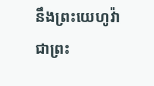នឹងព្រះយេហូវ៉ា ជាព្រះ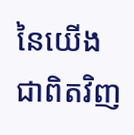នៃយើងជាពិតវិញ